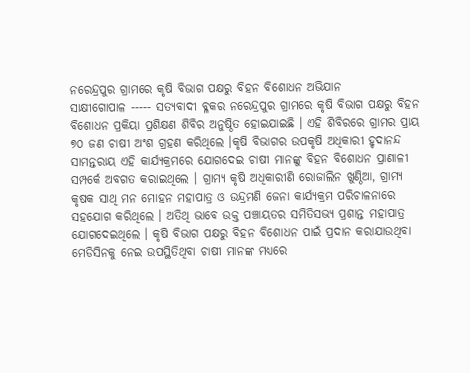ନରେନ୍ଦ୍ରପୁର ଗ୍ରାମରେ କୃଷି ବିଭାଗ ପକ୍ଷରୁ ବିହନ ବିଶୋଧନ ଅଭିଯାନ
ସାକ୍ଷୀଗୋପାଳ ----- ସତ୍ୟବାଦୀ ବ୍ଳକର ନରେନ୍ଦ୍ରପୁର ଗ୍ରାମରେ କୃଷି ବିଭାଗ ପକ୍ଷରୁ ବିହନ ବିଶୋଧନ ପ୍ରକିୟା ପ୍ରଶିକ୍ଷଣ ଶିବିର ଅନୁଷ୍ଠିତ ହୋଇଯାଇଛି । ଏହି ଶିବିରରେ ଗ୍ରାମର ପ୍ରାୟ ୭୦ ଜଣ ଚାଷୀ ଅଂଶ ଗ୍ରହଣ କରିଥିଲେ ।କୃଷି ବିଭାଗର ଉପକୃଷି ଅଧିକାରୀ ହୃଦାନନ୍ଦ ସାମନ୍ତରାୟ ଏହି କାର୍ଯ୍ୟକ୍ରମରେ ଯୋଗଦେଇ ଚାଷୀ ମାନଙ୍କୁ ବିହନ ବିଶୋଧନ ପ୍ରାଣାଳୀ ସମ୍ପର୍କେ ଅବଗତ କରାଇଥିଲେ । ଗ୍ରାମ୍ୟ କୃଷି ଅଧିକାରୀଣି ରୋଜାଲିନ ଖୁଣ୍ଠିଆ, ଗ୍ରାମ୍ୟ କୃଷକ ସାଥି ମନ ମୋହନ ମହାପାତ୍ର ଓ ଉନ୍ଦ୍ରମଣି ଜେନା କାର୍ଯ୍ୟକ୍ରମ ପରିଚାଳନାରେ ସହଯୋଗ କରିଥିଲେ । ଅତିଥି ଭାବେ ଉକ୍ତ ପଞ୍ଚାୟତର ସମିତିସଭ୍ୟ ପ୍ରଶାନ୍ତ ମହାପାତ୍ର ଯୋଗଦେଇଥିଲେ । କୃଷି ବିଭାଗ ପକ୍ଷରୁ ବିହନ ବିଶୋଧନ ପାଇଁ ପ୍ରଦାନ କରାଯାଉଥିବା ମେଡିସିନକୁ ନେଇ ଉପସ୍ଥିତିଥିବା ଚାଷୀ ମାନଙ୍କ ମଧ୍ୟରେ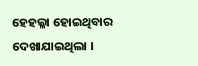ହେହଲ୍ଳା ହୋଇଥିବାର ଦେଖାଯାଇଥିଲା ।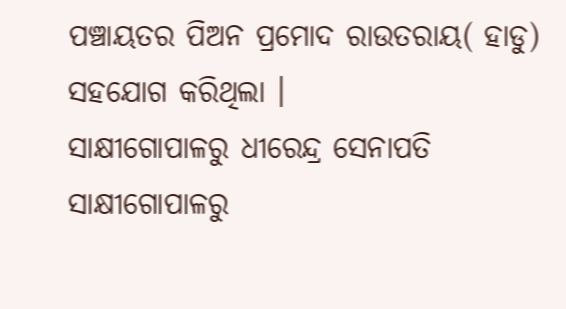ପଞ୍ଚାୟତର ପିଅନ ପ୍ରମୋଦ ରାଉତରାୟ( ହାଡୁ) ସହଯୋଗ କରିଥିଲା ।
ସାକ୍ଷୀଗୋପାଳରୁ ଧୀରେନ୍ଦ୍ର ସେନାପତି
ସାକ୍ଷୀଗୋପାଳରୁ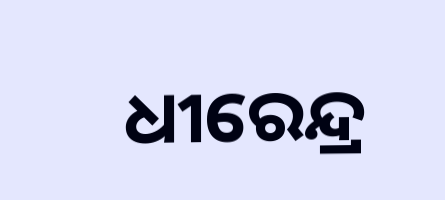ଧୀରେନ୍ଦ୍ର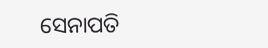ସେନାପତି